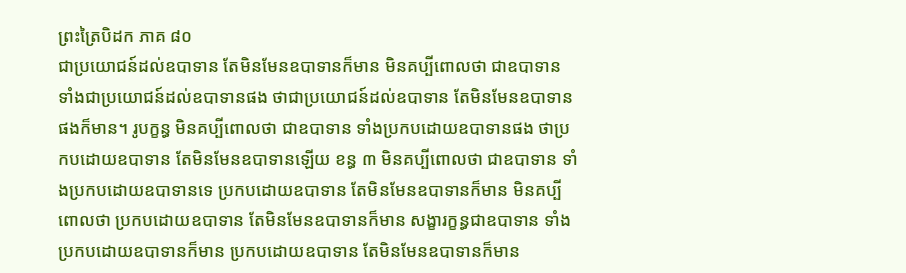ព្រះត្រៃបិដក ភាគ ៨០
ជាប្រយោជន៍ដល់ឧបាទាន តែមិនមែនឧបាទានក៏មាន មិនគប្បីពោលថា ជាឧបាទាន ទាំងជាប្រយោជន៍ដល់ឧបាទានផង ថាជាប្រយោជន៍ដល់ឧបាទាន តែមិនមែនឧបាទានផងក៏មាន។ រូបក្ខន្ធ មិនគប្បីពោលថា ជាឧបាទាន ទាំងប្រកបដោយឧបាទានផង ថាប្រកបដោយឧបាទាន តែមិនមែនឧបាទានឡើយ ខន្ធ ៣ មិនគប្បីពោលថា ជាឧបាទាន ទាំងប្រកបដោយឧបាទានទេ ប្រកបដោយឧបាទាន តែមិនមែនឧបាទានក៏មាន មិនគប្បីពោលថា ប្រកបដោយឧបាទាន តែមិនមែនឧបាទានក៏មាន សង្ខារក្ខន្ធជាឧបាទាន ទាំងប្រកបដោយឧបាទានក៏មាន ប្រកបដោយឧបាទាន តែមិនមែនឧបាទានក៏មាន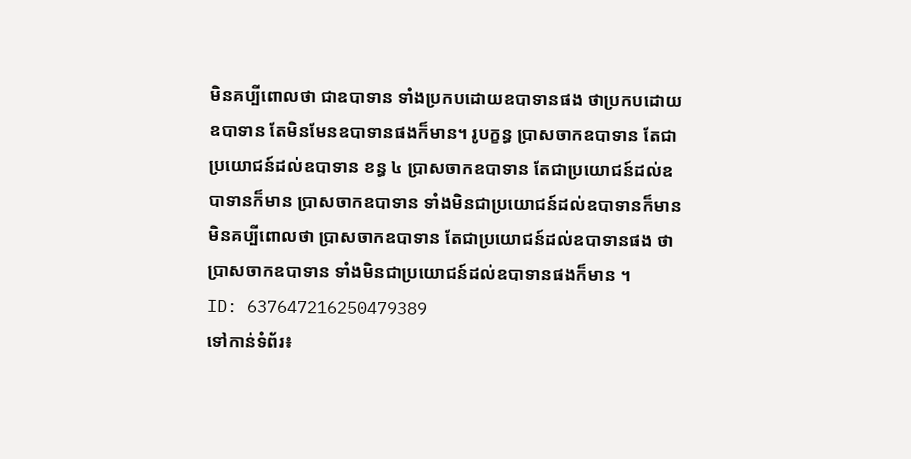មិនគប្បីពោលថា ជាឧបាទាន ទាំងប្រកបដោយឧបាទានផង ថាប្រកបដោយឧបាទាន តែមិនមែនឧបាទានផងក៏មាន។ រូបក្ខន្ធ ប្រាសចាកឧបាទាន តែជាប្រយោជន៍ដល់ឧបាទាន ខន្ធ ៤ ប្រាសចាកឧបាទាន តែជាប្រយោជន៍ដល់ឧបាទានក៏មាន ប្រាសចាកឧបាទាន ទាំងមិនជាប្រយោជន៍ដល់ឧបាទានក៏មាន មិនគប្បីពោលថា ប្រាសចាកឧបាទាន តែជាប្រយោជន៍ដល់ឧបាទានផង ថាប្រាសចាកឧបាទាន ទាំងមិនជាប្រយោជន៍ដល់ឧបាទានផងក៏មាន ។
ID: 637647216250479389
ទៅកាន់ទំព័រ៖